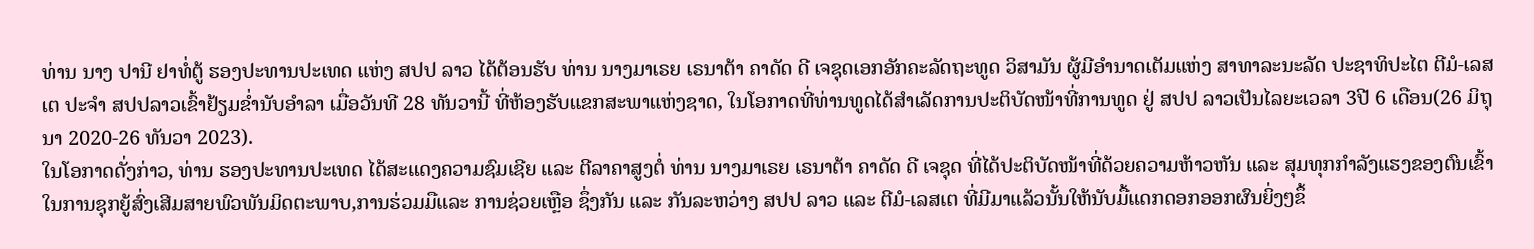ທ່ານ ນາງ ປານີ ຢາທໍ່ຕູ້ ຮອງປະທານປະເທດ ແຫ່ງ ສປປ ລາວ ໄດ້ຕ້ອນຮັບ ທ່ານ ນາງມາເຣຍ ເຣນາຕ້າ ຄາດັດ ດີ ເຈຊຸດເອກອັກຄະລັດຖະທູດ ວິສາມັນ ຜູ້ມີອຳນາດເຕັມແຫ່ງ ສາທາລະນະລັດ ປະຊາທິປະໄຕ ຕີມໍ-ເລສເຕ ປະຈຳ ສປປລາວເຂົ້າຢ້ຽມຂໍ່ານັບອຳລາ ເມື່ອວັນທີ 28 ທັນວານີ້ ທີ່ຫ້ອງຮັບແຂກສະພາແຫ່ງຊາດ, ໃນໂອກາດທີ່ທ່ານທູດໄດ້ສຳເລັດການປະຕິບັດໜ້າທີ່ການທູດ ຢູ່ ສປປ ລາວເປັນໄລຍະເວລາ 3ປີ 6 ເດືອນ(26 ມິຖຸນາ 2020-26 ທັນວາ 2023).
ໃນໂອກາດດັ່ງກ່າວ, ທ່ານ ຮອງປະທານປະເທດ ໄດ້ສະແດງຄວາມຊົມເຊີຍ ແລະ ຕີລາຄາສູງຕໍ່ ທ່ານ ນາງມາເຣຍ ເຣນາຕ້າ ຄາດັດ ດີ ເຈຊຸດ ທີ່ໄດ້ປະຕິບັດໜ້າທີ່ດ້ວຍຄວາມຫ້າວຫັນ ແລະ ສຸມທຸກກຳລັງແຮງຂອງຕົນເຂົ້າໃນການຊຸກຍູ້ສົ່ງເສີມສາຍພົວພັນມິດຕະພາບ,ການຮ່ວມມືແລະ ການຊ່ວຍເຫຼືອ ຊຶ່ງກັນ ແລະ ກັນລະຫວ່າງ ສປປ ລາວ ແລະ ຕີມໍ-ເລສເຕ ທີ່ມີມາແລ້ວນັ້ນໃຫ້ນັບມື້ແດກດອກອອກຜົນຍິ່ງໆຂຶ້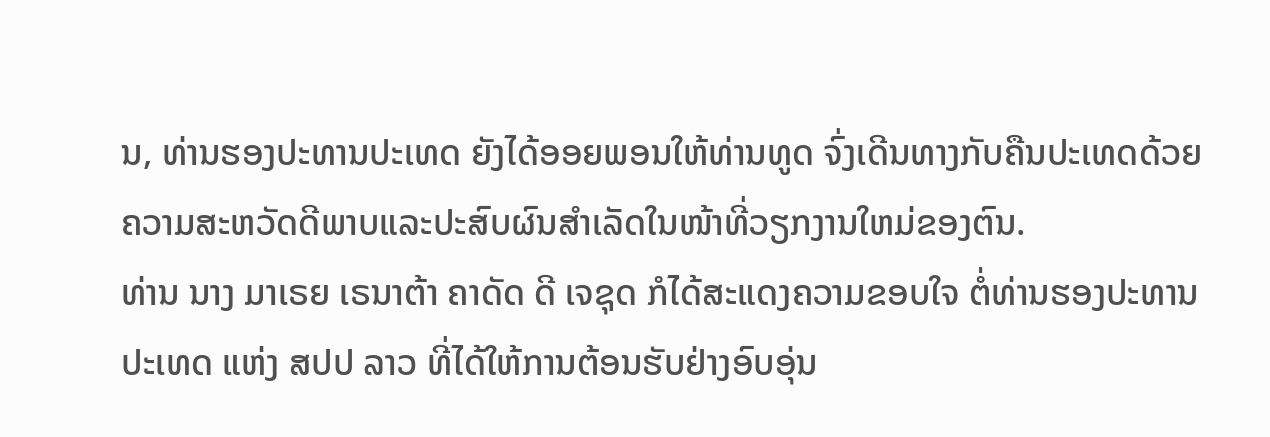ນ, ທ່ານຮອງປະທານປະເທດ ຍັງໄດ້ອອຍພອນໃຫ້ທ່ານທູດ ຈົ່ງເດີນທາງກັບຄືນປະເທດດ້ວຍຄວາມສະຫວັດດີພາບແລະປະສົບຜົນສຳເລັດໃນໜ້າທີ່ວຽກງານໃຫມ່ຂອງຕົນ.
ທ່ານ ນາງ ມາເຣຍ ເຣນາຕ້າ ຄາດັດ ດີ ເຈຊຸດ ກໍໄດ້ສະແດງຄວາມຂອບໃຈ ຕໍ່ທ່ານຮອງປະທານ ປະເທດ ແຫ່ງ ສປປ ລາວ ທີ່ໄດ້ໃຫ້ການຕ້ອນຮັບຢ່າງອົບອຸ່ນ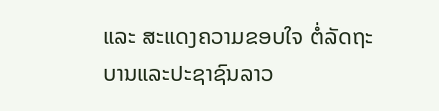ແລະ ສະແດງຄວາມຂອບໃຈ ຕໍ່ລັດຖະບານແລະປະຊາຊົນລາວ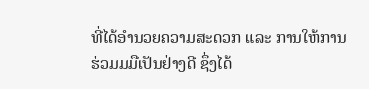ທີ່ໄດ້ອຳນວຍຄວາມສະດວກ ແລະ ການໃຫ້ການຮ່ວມມມືເປັນຢ່າງດີ ຊຶ່ງໄດ້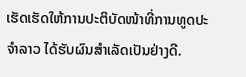ເຮັດເຮັດໃຫ້ການປະຕິບັດໜ້າທີ່ການທູດປະຈຳລາວ ໄດ້ຮັບຜົນສຳເລັດເປັນຢ່າງດີ.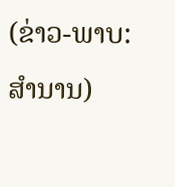(ຂ່າວ-ພາບ: ສຳນານ)